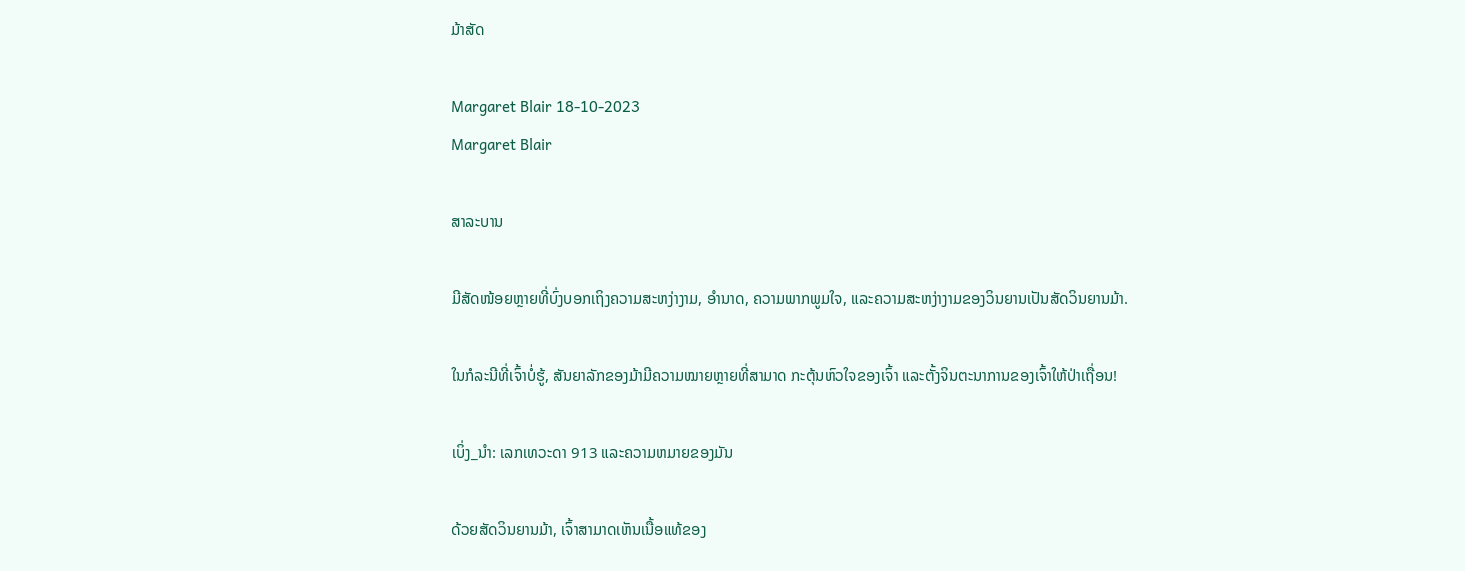ມ້າສັດ

Margaret Blair 18-10-2023
Margaret Blair

ສາລະບານ

ມີສັດໜ້ອຍຫຼາຍທີ່ບົ່ງບອກເຖິງຄວາມສະຫງ່າງາມ, ອຳນາດ, ຄວາມພາກພູມໃຈ, ແລະຄວາມສະຫງ່າງາມຂອງວິນຍານເປັນສັດວິນຍານມ້າ.

ໃນກໍລະນີທີ່ເຈົ້າບໍ່ຮູ້, ສັນຍາລັກຂອງມ້າມີຄວາມໝາຍຫຼາຍທີ່ສາມາດ ກະຕຸ້ນຫົວໃຈຂອງເຈົ້າ ແລະຕັ້ງຈິນຕະນາການຂອງເຈົ້າໃຫ້ປ່າເຖື່ອນ!

ເບິ່ງ_ນຳ: ເລກເທວະດາ 913 ແລະຄວາມຫມາຍຂອງມັນ

ດ້ວຍສັດວິນຍານມ້າ, ເຈົ້າສາມາດເຫັນເນື້ອແທ້ຂອງ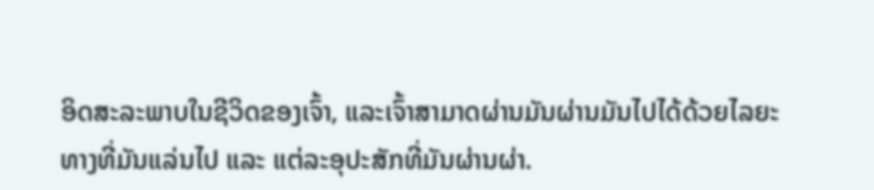ອິດສະລະພາບໃນຊີວິດຂອງເຈົ້າ, ແລະເຈົ້າສາມາດຜ່ານມັນຜ່ານມັນໄປໄດ້ດ້ວຍໄລຍະທາງທີ່ມັນແລ່ນໄປ ແລະ ແຕ່ລະອຸປະສັກທີ່ມັນຜ່ານຜ່າ.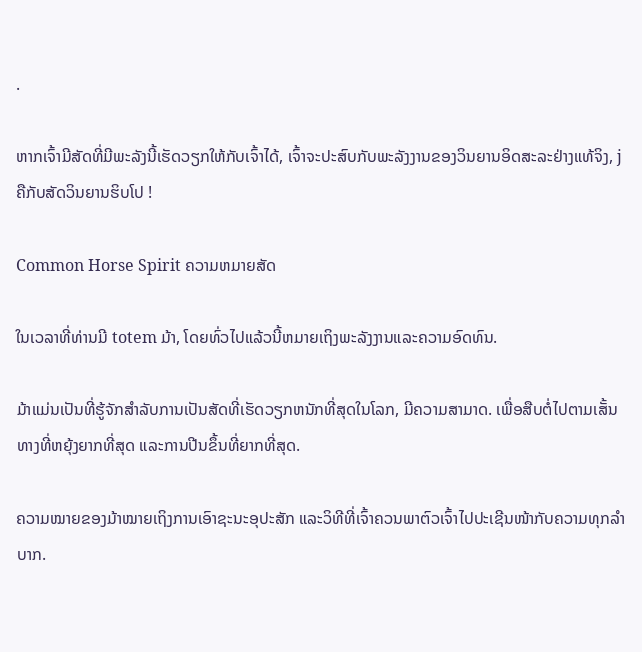.

ຫາກເຈົ້າມີສັດທີ່ມີພະລັງນີ້ເຮັດວຽກໃຫ້ກັບເຈົ້າໄດ້, ເຈົ້າຈະປະສົບກັບພະລັງງານຂອງວິນຍານອິດສະລະຢ່າງແທ້ຈິງ, j ຄືກັບສັດວິນຍານຮິບໂປ !

Common Horse Spirit ຄວາມຫມາຍສັດ

ໃນເວລາທີ່ທ່ານມີ totem ມ້າ, ໂດຍທົ່ວໄປແລ້ວນີ້ຫມາຍເຖິງພະລັງງານແລະຄວາມອົດທົນ.

ມ້າແມ່ນເປັນທີ່ຮູ້ຈັກສໍາລັບການເປັນສັດທີ່ເຮັດວຽກຫນັກທີ່ສຸດໃນໂລກ, ມີຄວາມສາມາດ. ເພື່ອສືບຕໍ່ໄປຕາມເສັ້ນທາງທີ່ຫຍຸ້ງຍາກທີ່ສຸດ ແລະການປີນຂຶ້ນທີ່ຍາກທີ່ສຸດ.

ຄວາມໝາຍຂອງມ້າໝາຍເຖິງການເອົາຊະນະອຸປະສັກ ແລະວິທີທີ່ເຈົ້າຄວນພາຕົວເຈົ້າໄປປະເຊີນໜ້າກັບຄວາມທຸກລຳບາກ.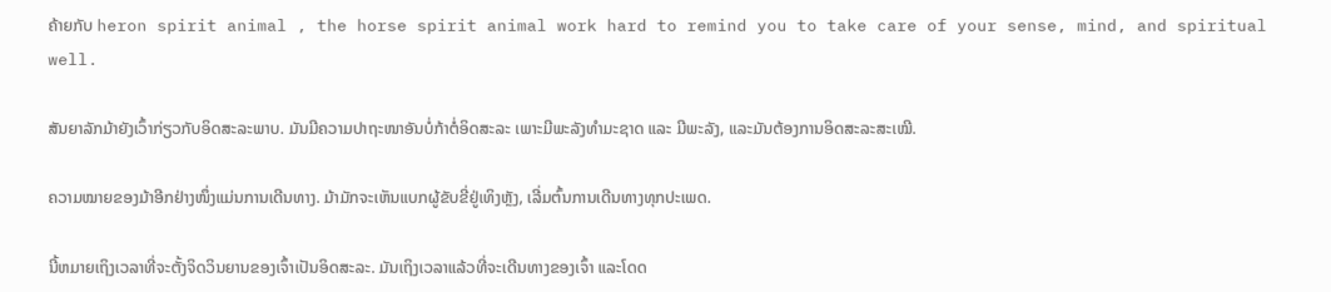ຄ້າຍກັບ heron spirit animal , the horse spirit animal work hard to remind you to take care of your sense, mind, and spiritual well.

ສັນຍາລັກມ້າຍັງເວົ້າກ່ຽວກັບອິດສະລະພາບ. ມັນມີຄວາມປາຖະໜາອັນບໍ່ກ້າຕໍ່ອິດສະລະ ເພາະມີພະລັງທຳມະຊາດ ແລະ ມີພະລັງ, ແລະມັນຕ້ອງການອິດສະລະສະເໝີ.

ຄວາມໝາຍຂອງມ້າອີກຢ່າງໜຶ່ງແມ່ນການເດີນທາງ. ມ້າມັກຈະເຫັນແບກຜູ້ຂັບຂີ່ຢູ່ເທິງຫຼັງ, ເລີ່ມຕົ້ນການເດີນທາງທຸກປະເພດ.

ນີ້ຫມາຍເຖິງເວລາທີ່ຈະຕັ້ງຈິດວິນຍານຂອງເຈົ້າເປັນອິດສະລະ. ມັນເຖິງເວລາແລ້ວທີ່ຈະເດີນທາງຂອງເຈົ້າ ແລະໂດດ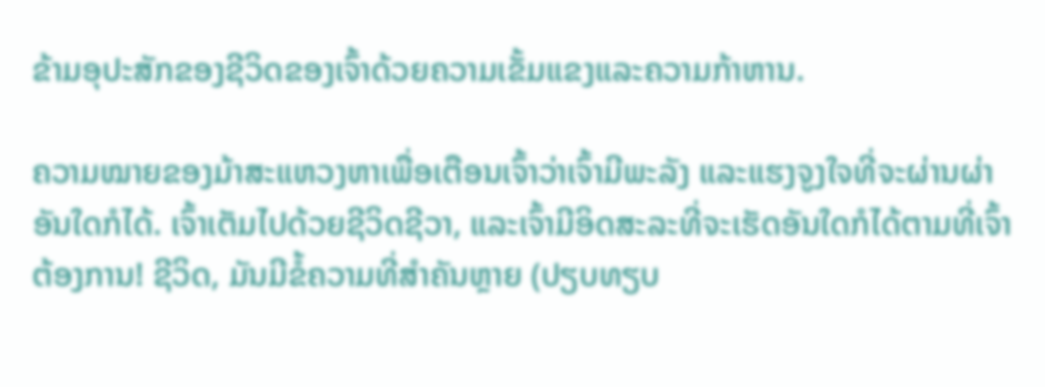ຂ້າມອຸປະສັກຂອງຊີວິດຂອງເຈົ້າດ້ວຍຄວາມເຂັ້ມແຂງແລະຄວາມກ້າຫານ.

ຄວາມໝາຍຂອງມ້າສະແຫວງຫາເພື່ອເຕືອນເຈົ້າວ່າເຈົ້າມີພະລັງ ແລະແຮງຈູງໃຈທີ່ຈະຜ່ານຜ່າອັນໃດກໍໄດ້. ເຈົ້າເຕັມໄປດ້ວຍຊີວິດຊີວາ, ແລະເຈົ້າມີອິດສະລະທີ່ຈະເຮັດອັນໃດກໍໄດ້ຕາມທີ່ເຈົ້າຕ້ອງການ! ຊີວິດ, ມັນມີຂໍ້ຄວາມທີ່ສໍາຄັນຫຼາຍ (ປຽບທຽບ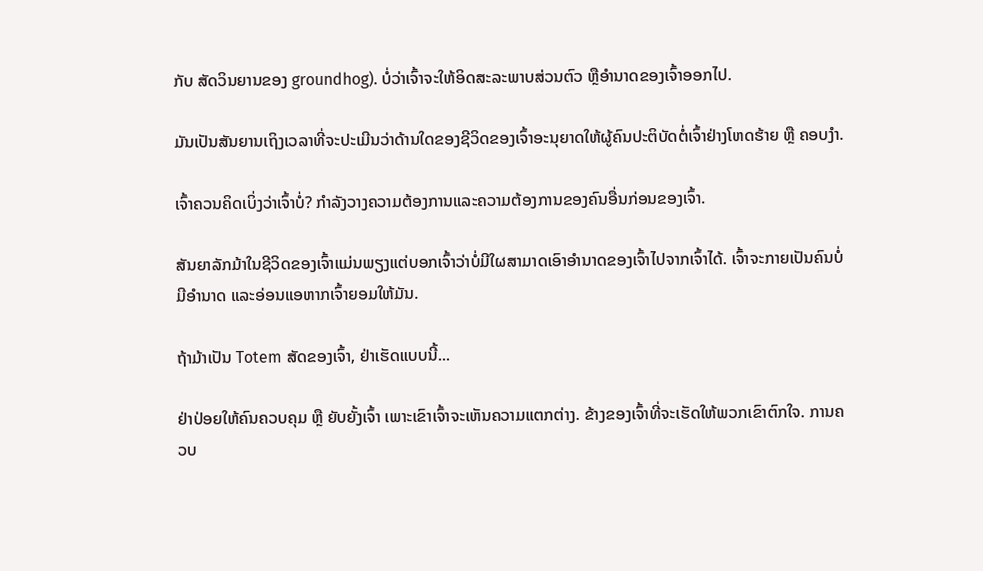ກັບ ສັດວິນຍານຂອງ groundhog). ບໍ່ວ່າເຈົ້າຈະໃຫ້ອິດສະລະພາບສ່ວນຕົວ ຫຼືອຳນາດຂອງເຈົ້າອອກໄປ.

ມັນເປັນສັນຍານເຖິງເວລາທີ່ຈະປະເມີນວ່າດ້ານໃດຂອງຊີວິດຂອງເຈົ້າອະນຸຍາດໃຫ້ຜູ້ຄົນປະຕິບັດຕໍ່ເຈົ້າຢ່າງໂຫດຮ້າຍ ຫຼື ຄອບງຳ.

ເຈົ້າຄວນຄິດເບິ່ງວ່າເຈົ້າບໍ່? ກໍາລັງວາງຄວາມຕ້ອງການແລະຄວາມຕ້ອງການຂອງຄົນອື່ນກ່ອນຂອງເຈົ້າ.

ສັນຍາລັກມ້າໃນຊີວິດຂອງເຈົ້າແມ່ນພຽງແຕ່ບອກເຈົ້າວ່າບໍ່ມີໃຜສາມາດເອົາອໍານາດຂອງເຈົ້າໄປຈາກເຈົ້າໄດ້. ເຈົ້າຈະກາຍເປັນຄົນບໍ່ມີອຳນາດ ແລະອ່ອນແອຫາກເຈົ້າຍອມໃຫ້ມັນ.

ຖ້າມ້າເປັນ Totem ສັດຂອງເຈົ້າ, ຢ່າເຮັດແບບນີ້...

ຢ່າປ່ອຍໃຫ້ຄົນຄວບຄຸມ ຫຼື ຍັບຍັ້ງເຈົ້າ ເພາະເຂົາເຈົ້າຈະເຫັນຄວາມແຕກຕ່າງ. ຂ້າງຂອງເຈົ້າທີ່ຈະເຮັດໃຫ້ພວກເຂົາຕົກໃຈ. ການຄວບ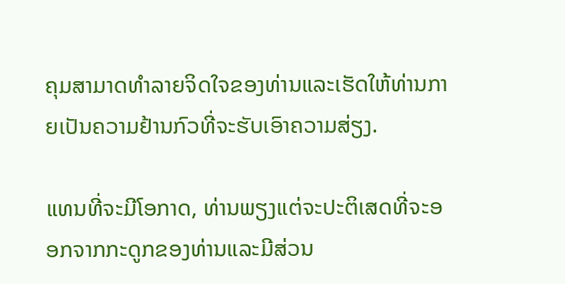ຄຸມສາມາດທໍາລາຍຈິດໃຈຂອງທ່ານແລະເຮັດໃຫ້ທ່ານກາຍເປັນຄວາມຢ້ານກົວທີ່ຈະຮັບເອົາຄວາມສ່ຽງ.

ແທນທີ່ຈະມີໂອກາດ, ທ່ານພຽງແຕ່ຈະປະຕິເສດທີ່ຈະອອກຈາກກະດູກຂອງທ່ານແລະມີສ່ວນ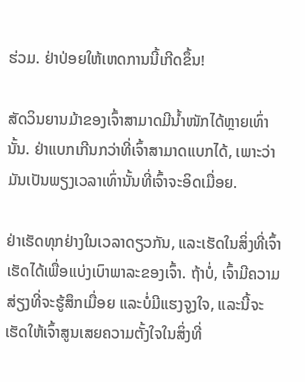ຮ່ວມ. ຢ່າປ່ອຍໃຫ້ເຫດການນີ້ເກີດຂຶ້ນ!

ສັດວິນຍານມ້າຂອງເຈົ້າສາມາດມີນໍ້າໜັກໄດ້ຫຼາຍເທົ່ານັ້ນ. ຢ່າແບກເກີນກວ່າທີ່ເຈົ້າສາມາດແບກໄດ້, ເພາະວ່າມັນເປັນພຽງເວລາເທົ່ານັ້ນທີ່ເຈົ້າຈະອິດເມື່ອຍ.

ຢ່າເຮັດທຸກຢ່າງໃນເວລາດຽວກັນ, ແລະເຮັດໃນສິ່ງທີ່ເຈົ້າເຮັດໄດ້ເພື່ອແບ່ງເບົາພາລະຂອງເຈົ້າ. ຖ້າບໍ່, ເຈົ້າມີຄວາມສ່ຽງທີ່ຈະຮູ້ສຶກເມື່ອຍ ແລະບໍ່ມີແຮງຈູງໃຈ, ແລະນີ້ຈະເຮັດໃຫ້ເຈົ້າສູນເສຍຄວາມຕັ້ງໃຈໃນສິ່ງທີ່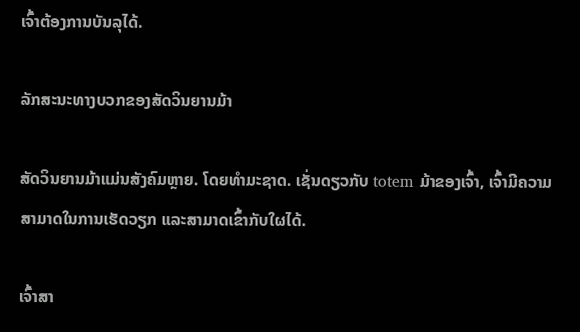ເຈົ້າຕ້ອງການບັນລຸໄດ້.

ລັກສະນະທາງບວກຂອງສັດວິນຍານມ້າ

ສັດວິນຍານມ້າແມ່ນສັງຄົມຫຼາຍ. ໂດຍທໍາມະຊາດ. ເຊັ່ນດຽວກັບ totem ມ້າຂອງເຈົ້າ, ເຈົ້າມີຄວາມສາມາດໃນການເຮັດວຽກ ແລະສາມາດເຂົ້າກັບໃຜໄດ້.

ເຈົ້າສາ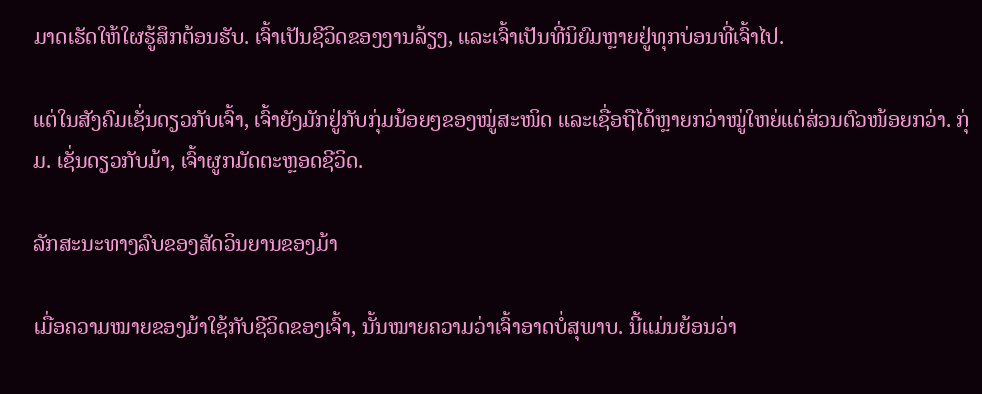ມາດເຮັດໃຫ້ໃຜຮູ້ສຶກຕ້ອນຮັບ. ເຈົ້າເປັນຊີວິດຂອງງານລ້ຽງ, ແລະເຈົ້າເປັນທີ່ນິຍົມຫຼາຍຢູ່ທຸກບ່ອນທີ່ເຈົ້າໄປ.

ແຕ່ໃນສັງຄົມເຊັ່ນດຽວກັບເຈົ້າ, ເຈົ້າຍັງມັກຢູ່ກັບກຸ່ມນ້ອຍໆຂອງໝູ່ສະໜິດ ແລະເຊື່ອຖືໄດ້ຫຼາຍກວ່າໝູ່ໃຫຍ່ແຕ່ສ່ວນຕົວໜ້ອຍກວ່າ. ກຸ່ມ. ເຊັ່ນດຽວກັບມ້າ, ເຈົ້າຜູກມັດຕະຫຼອດຊີວິດ.

ລັກສະນະທາງລົບຂອງສັດວິນຍານຂອງມ້າ

ເມື່ອຄວາມໝາຍຂອງມ້າໃຊ້ກັບຊີວິດຂອງເຈົ້າ, ນັ້ນໝາຍຄວາມວ່າເຈົ້າອາດບໍ່ສຸພາບ. ນີ້ແມ່ນຍ້ອນວ່າ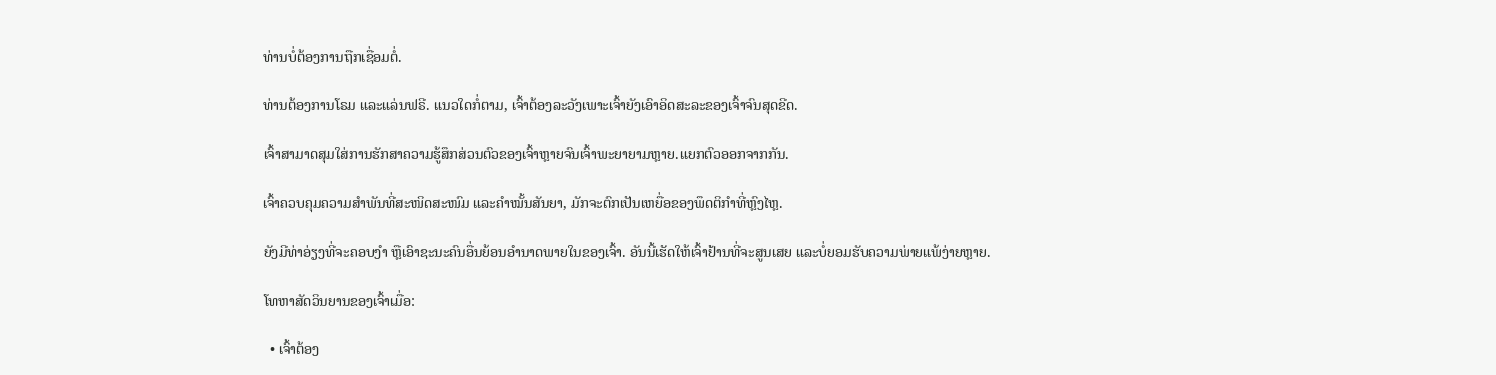ທ່ານບໍ່ຕ້ອງການຖືກເຊື່ອມຕໍ່.

ທ່ານຕ້ອງການໂຣມ ແລະແລ່ນຟຣີ. ແນວໃດກໍ່ຕາມ, ເຈົ້າຕ້ອງລະວັງເພາະເຈົ້າຍັງເອົາອິດສະລະຂອງເຈົ້າຈົນສຸດຂີດ.

ເຈົ້າສາມາດສຸມໃສ່ການຮັກສາຄວາມຮູ້ສຶກສ່ວນຕົວຂອງເຈົ້າຫຼາຍຈົນເຈົ້າພະຍາຍາມຫຼາຍ.ແຍກຕົວອອກຈາກກັນ.

ເຈົ້າຄວບຄຸມຄວາມສຳພັນທີ່ສະໜິດສະໜົມ ແລະຄຳໝັ້ນສັນຍາ, ມັກຈະຕົກເປັນເຫຍື່ອຂອງພຶດຕິກຳທີ່ຫຼົງໄຫຼ.

ຍັງມີທ່າອ່ຽງທີ່ຈະຄອບງຳ ຫຼືເອົາຊະນະຄົນອື່ນຍ້ອນອຳນາດພາຍໃນຂອງເຈົ້າ. ອັນນີ້ເຮັດໃຫ້ເຈົ້າຢ້ານທີ່ຈະສູນເສຍ ແລະບໍ່ຍອມຮັບຄວາມພ່າຍແພ້ງ່າຍຫຼາຍ.

ໂທຫາສັດວິນຍານຂອງເຈົ້າເມື່ອ:

  • ເຈົ້າຕ້ອງ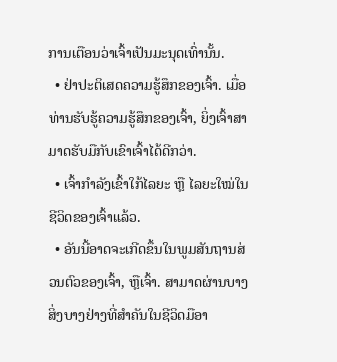ການເຕືອນວ່າເຈົ້າເປັນມະນຸດເທົ່ານັ້ນ.
  • ຢ່າປະຕິເສດຄວາມຮູ້ສຶກຂອງເຈົ້າ. ເມື່ອທ່ານຮັບຮູ້ຄວາມຮູ້ສຶກຂອງເຈົ້າ, ຍິ່ງເຈົ້າສາມາດຮັບມືກັບເຂົາເຈົ້າໄດ້ດີກວ່າ.
  • ເຈົ້າກຳລັງເຂົ້າໃກ້ໄລຍະ ຫຼື ໄລຍະໃໝ່ໃນຊີວິດຂອງເຈົ້າແລ້ວ.
  • ອັນນີ້ອາດຈະເກີດຂຶ້ນໃນພູມສັນຖານສ່ວນຕົວຂອງເຈົ້າ, ຫຼືເຈົ້າ. ສາມາດຜ່ານບາງສິ່ງບາງຢ່າງທີ່ສໍາຄັນໃນຊີວິດມືອາ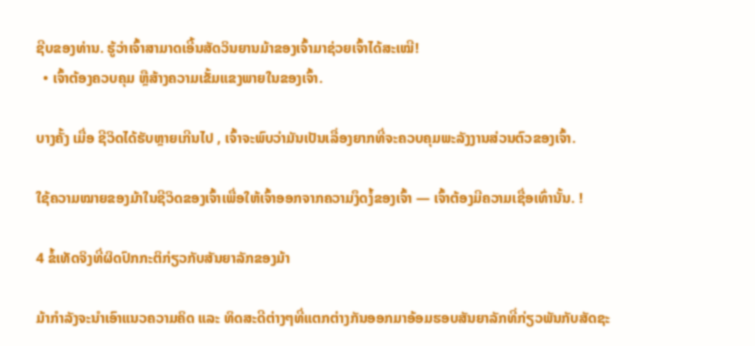ຊີບຂອງທ່ານ. ຮູ້ວ່າເຈົ້າສາມາດເອີ້ນສັດວິນຍານມ້າຂອງເຈົ້າມາຊ່ວຍເຈົ້າໄດ້ສະເໝີ!
  • ເຈົ້າຕ້ອງຄວບຄຸມ ຫຼືສ້າງຄວາມເຂັ້ມແຂງພາຍໃນຂອງເຈົ້າ.

ບາງຄັ້ງ ເມື່ອ ຊີວິດໄດ້ຮັບຫຼາຍເກີນໄປ , ເຈົ້າຈະພົບວ່າມັນເປັນເລື່ອງຍາກທີ່ຈະຄວບຄຸມພະລັງງານສ່ວນຕົວຂອງເຈົ້າ.

ໃຊ້ຄວາມໝາຍຂອງມ້າໃນຊີວິດຂອງເຈົ້າເພື່ອໃຫ້ເຈົ້າອອກຈາກຄວາມງຶດງໍ້ຂອງເຈົ້າ — ເຈົ້າຕ້ອງມີຄວາມເຊື່ອເທົ່ານັ້ນ. !

4 ຂໍ້ເທັດຈິງທີ່ຜິດປົກກະຕິກ່ຽວກັບສັນຍາລັກຂອງມ້າ

ມ້າກຳລັງຈະນຳເອົາແນວຄວາມຄິດ ແລະ ທິດສະດີຕ່າງໆທີ່ແຕກຕ່າງກັນອອກມາອ້ອມຮອບສັນຍາລັກທີ່ກ່ຽວພັນກັບສັດຊະ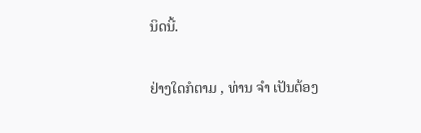ນິດນີ້.

ຢ່າງໃດກໍຕາມ , ທ່ານ ຈຳ ເປັນຕ້ອງ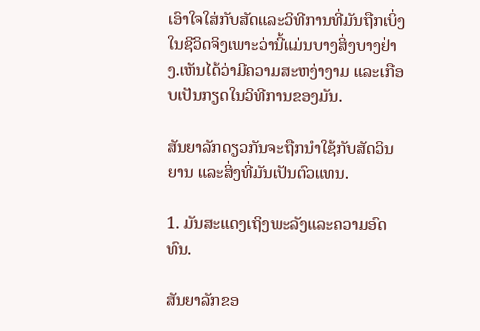ເອົາໃຈໃສ່ກັບສັດແລະວິທີການທີ່ມັນຖືກເບິ່ງໃນຊີວິດຈິງເພາະວ່ານີ້ແມ່ນບາງສິ່ງບາງຢ່າງ.ເຫັນໄດ້ວ່າມີຄວາມສະຫງ່າງາມ ແລະເກືອບເປັນກຽດໃນວິທີການຂອງມັນ.

ສັນຍາລັກດຽວກັນຈະຖືກນຳໃຊ້ກັບສັດວິນຍານ ແລະສິ່ງທີ່ມັນເປັນຕົວແທນ.

1. ມັນສະແດງເຖິງພະລັງແລະຄວາມອົດທົນ.

ສັນຍາລັກຂອ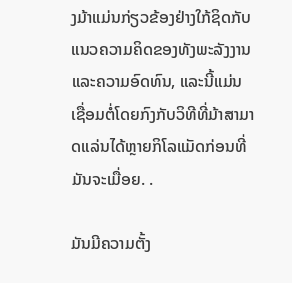ງມ້າແມ່ນກ່ຽວຂ້ອງຢ່າງໃກ້ຊິດກັບແນວຄວາມຄິດຂອງທັງພະລັງງານແລະຄວາມອົດທົນ, ແລະນີ້ແມ່ນເຊື່ອມຕໍ່ໂດຍກົງກັບວິທີທີ່ມ້າສາມາດແລ່ນໄດ້ຫຼາຍກິໂລແມັດກ່ອນທີ່ມັນຈະເມື່ອຍ. .

ມັນມີຄວາມຕັ້ງ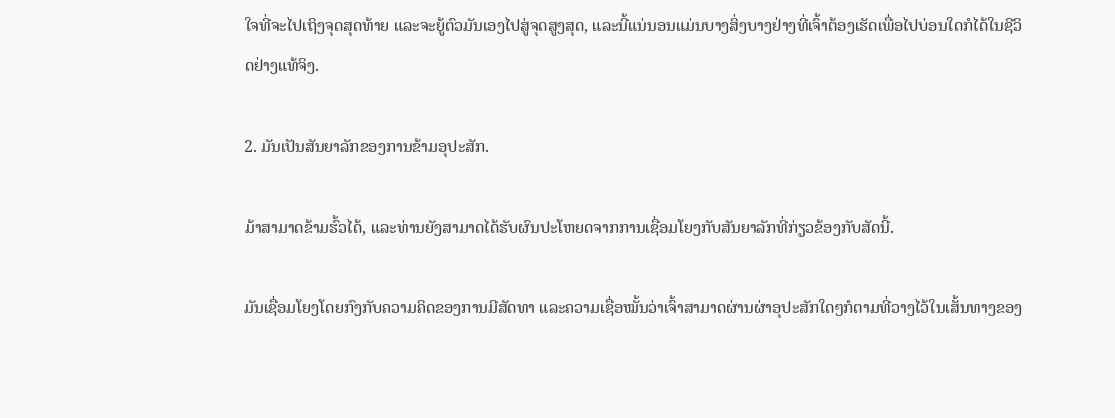ໃຈທີ່ຈະໄປເຖິງຈຸດສຸດທ້າຍ ແລະຈະຍູ້ຕົວມັນເອງໄປສູ່ຈຸດສູງສຸດ, ແລະນີ້ແນ່ນອນແມ່ນບາງສິ່ງບາງຢ່າງທີ່ເຈົ້າຕ້ອງເຮັດເພື່ອໄປບ່ອນໃດກໍໄດ້ໃນຊີວິດຢ່າງແທ້ຈິງ.

2. ມັນເປັນສັນຍາລັກຂອງການຂ້າມອຸປະສັກ.

ມ້າສາມາດຂ້າມຮົ້ວໄດ້, ແລະທ່ານຍັງສາມາດໄດ້ຮັບຜົນປະໂຫຍດຈາກການເຊື່ອມໂຍງກັບສັນຍາລັກທີ່ກ່ຽວຂ້ອງກັບສັດນີ້.

ມັນເຊື່ອມໂຍງໂດຍກົງກັບຄວາມຄິດຂອງການມີສັດທາ ແລະຄວາມເຊື່ອໝັ້ນວ່າເຈົ້າສາມາດຜ່ານຜ່າອຸປະສັກໃດໆກໍຕາມທີ່ວາງໄວ້ໃນເສັ້ນທາງຂອງ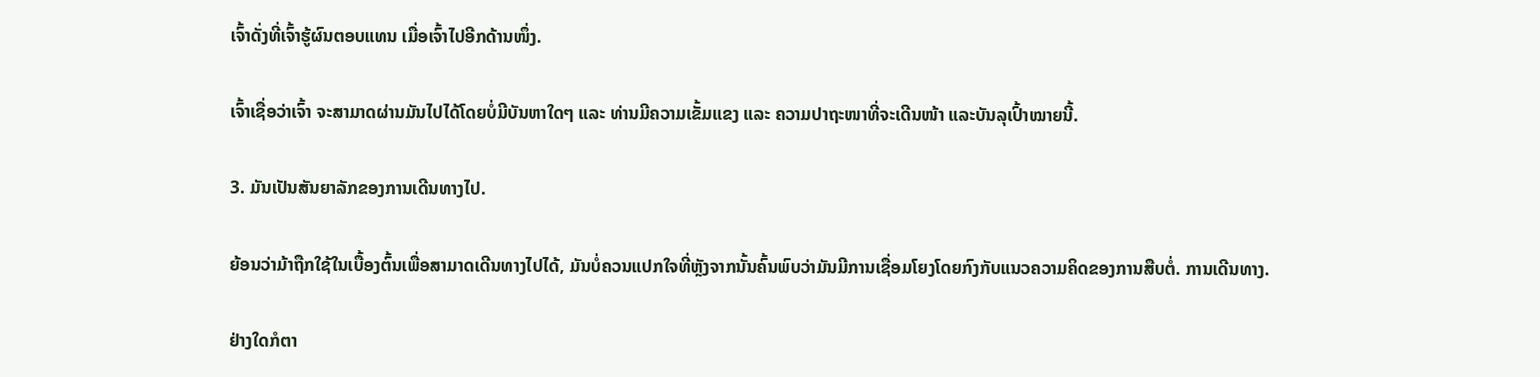ເຈົ້າດັ່ງທີ່ເຈົ້າຮູ້ຜົນຕອບແທນ ເມື່ອເຈົ້າໄປອີກດ້ານໜຶ່ງ.

ເຈົ້າເຊື່ອວ່າເຈົ້າ ຈະສາມາດຜ່ານມັນໄປໄດ້ໂດຍບໍ່ມີບັນຫາໃດໆ ແລະ ທ່ານມີຄວາມເຂັ້ມແຂງ ແລະ ຄວາມປາຖະໜາທີ່ຈະເດີນໜ້າ ແລະບັນລຸເປົ້າໝາຍນີ້.

3. ມັນເປັນສັນຍາລັກຂອງການເດີນທາງໄປ.

ຍ້ອນວ່າມ້າຖືກໃຊ້ໃນເບື້ອງຕົ້ນເພື່ອສາມາດເດີນທາງໄປໄດ້, ມັນບໍ່ຄວນແປກໃຈທີ່ຫຼັງຈາກນັ້ນຄົ້ນພົບວ່າມັນມີການເຊື່ອມໂຍງໂດຍກົງກັບແນວຄວາມຄິດຂອງການສືບຕໍ່. ການເດີນທາງ.

ຢ່າງໃດກໍຕາ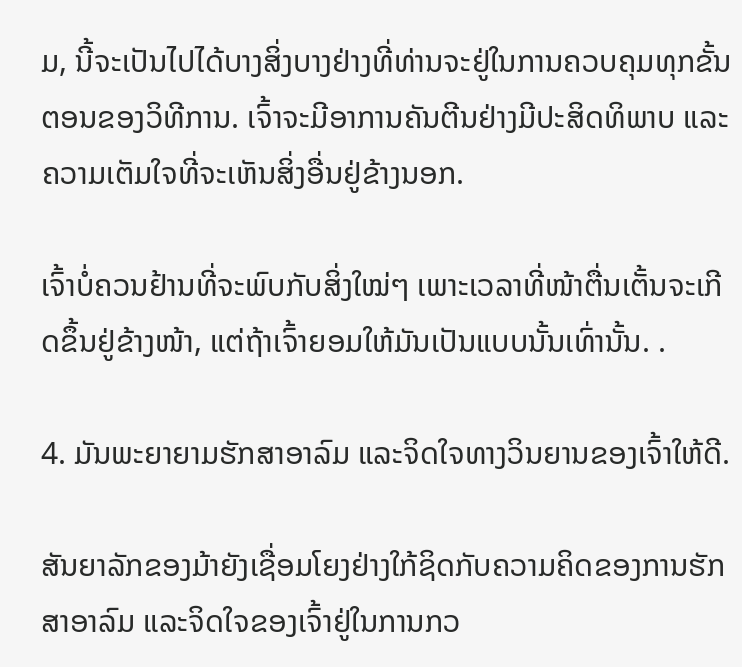ມ, ນີ້ຈະເປັນໄປໄດ້ບາງສິ່ງບາງຢ່າງທີ່ທ່ານຈະຢູ່ໃນການຄວບຄຸມທຸກຂັ້ນຕອນຂອງວິທີການ. ເຈົ້າຈະມີອາການຄັນຕີນຢ່າງມີປະສິດທິພາບ ແລະຄວາມເຕັມໃຈທີ່ຈະເຫັນສິ່ງອື່ນຢູ່ຂ້າງນອກ.

ເຈົ້າບໍ່ຄວນຢ້ານທີ່ຈະພົບກັບສິ່ງໃໝ່ໆ ເພາະເວລາທີ່ໜ້າຕື່ນເຕັ້ນຈະເກີດຂຶ້ນຢູ່ຂ້າງໜ້າ, ແຕ່ຖ້າເຈົ້າຍອມໃຫ້ມັນເປັນແບບນັ້ນເທົ່ານັ້ນ. .

4. ມັນພະຍາຍາມຮັກສາອາລົມ ແລະຈິດໃຈທາງວິນຍານຂອງເຈົ້າໃຫ້ດີ.

ສັນຍາລັກຂອງມ້າຍັງເຊື່ອມໂຍງຢ່າງໃກ້ຊິດກັບຄວາມຄິດຂອງການຮັກສາອາລົມ ແລະຈິດໃຈຂອງເຈົ້າຢູ່ໃນການກວ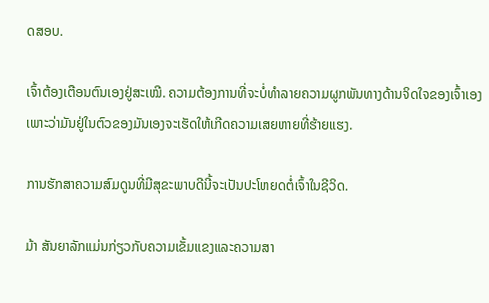ດສອບ.

ເຈົ້າຕ້ອງເຕືອນຕົນເອງຢູ່ສະເໝີ. ຄວາມຕ້ອງການທີ່ຈະບໍ່ທໍາລາຍຄວາມຜູກພັນທາງດ້ານຈິດໃຈຂອງເຈົ້າເອງເພາະວ່າມັນຢູ່ໃນຕົວຂອງມັນເອງຈະເຮັດໃຫ້ເກີດຄວາມເສຍຫາຍທີ່ຮ້າຍແຮງ.

ການຮັກສາຄວາມສົມດູນທີ່ມີສຸຂະພາບດີນີ້ຈະເປັນປະໂຫຍດຕໍ່ເຈົ້າໃນຊີວິດ.

ມ້າ ສັນຍາລັກແມ່ນກ່ຽວກັບຄວາມເຂັ້ມແຂງແລະຄວາມສາ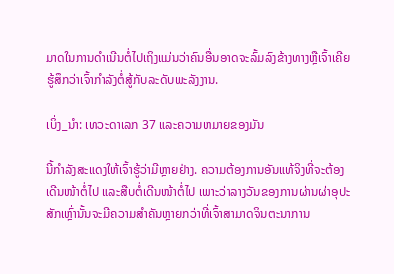ມາດໃນການດໍາເນີນຕໍ່ໄປເຖິງແມ່ນວ່າຄົນອື່ນອາດຈະລົ້ມລົງຂ້າງທາງຫຼືເຈົ້າເຄີຍຮູ້ສຶກວ່າເຈົ້າກໍາລັງຕໍ່ສູ້ກັບລະດັບພະລັງງານ.

ເບິ່ງ_ນຳ: ເທວະດາເລກ 37 ແລະຄວາມຫມາຍຂອງມັນ

ນີ້ກໍາລັງສະແດງໃຫ້ເຈົ້າຮູ້ວ່າມີຫຼາຍຢ່າງ. ຄວາມຕ້ອງການອັນແທ້ຈິງທີ່ຈະຕ້ອງເດີນໜ້າຕໍ່ໄປ ແລະສືບຕໍ່ເດີນໜ້າຕໍ່ໄປ ເພາະວ່າລາງວັນຂອງການຜ່ານຜ່າອຸປະສັກເຫຼົ່ານັ້ນຈະມີຄວາມສຳຄັນຫຼາຍກວ່າທີ່ເຈົ້າສາມາດຈິນຕະນາການ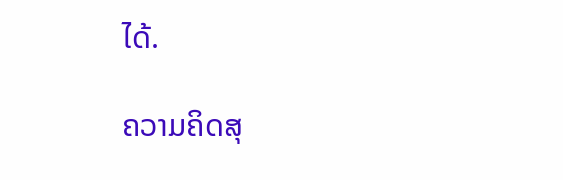ໄດ້.

ຄວາມຄິດສຸ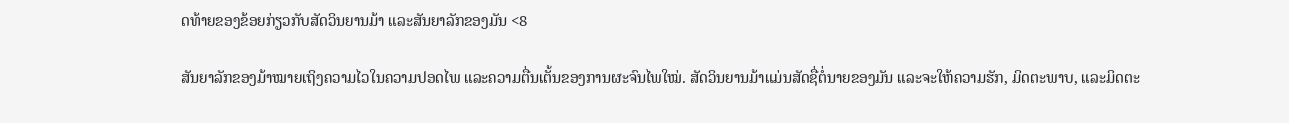ດທ້າຍຂອງຂ້ອຍກ່ຽວກັບສັດວິນຍານມ້າ ແລະສັນຍາລັກຂອງມັນ <8

ສັນຍາລັກຂອງມ້າໝາຍເຖິງຄວາມໄວໃນຄວາມປອດໄພ ແລະຄວາມຕື່ນເຕັ້ນຂອງການຜະຈົນໄພໃໝ່. ສັດວິນຍານມ້າແມ່ນສັດຊື່ຕໍ່ນາຍຂອງມັນ ແລະຈະໃຫ້ຄວາມຮັກ, ມິດຕະພາບ, ແລະມິດຕະ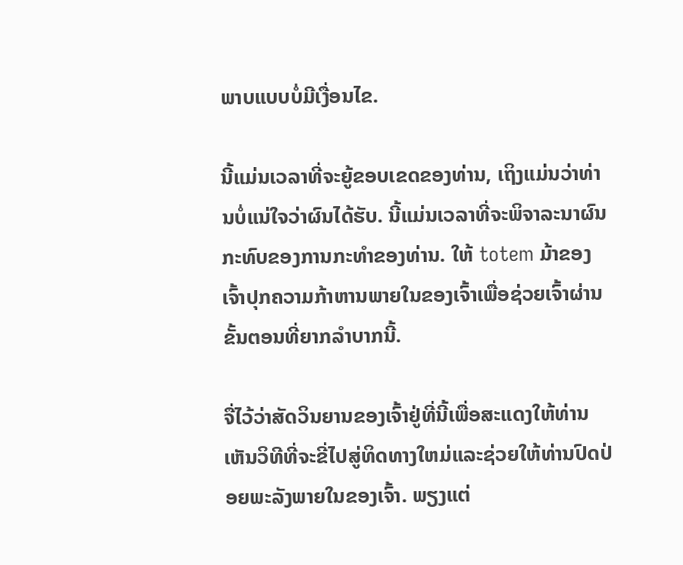ພາບແບບບໍ່ມີເງື່ອນໄຂ.

ນີ້ແມ່ນເວລາທີ່ຈະຍູ້ຂອບເຂດຂອງທ່ານ, ເຖິງແມ່ນວ່າທ່ານບໍ່ແນ່ໃຈວ່າຜົນໄດ້ຮັບ. ນີ້ແມ່ນເວລາທີ່ຈະພິຈາລະນາຜົນກະທົບຂອງການກະທໍາຂອງທ່ານ. ໃຫ້ totem ມ້າຂອງເຈົ້າປຸກຄວາມກ້າຫານພາຍໃນຂອງເຈົ້າເພື່ອຊ່ວຍເຈົ້າຜ່ານຂັ້ນຕອນທີ່ຍາກລໍາບາກນີ້.

ຈື່ໄວ້ວ່າສັດວິນຍານຂອງເຈົ້າຢູ່ທີ່ນີ້ເພື່ອສະແດງໃຫ້ທ່ານເຫັນວິທີທີ່ຈະຂີ່ໄປສູ່ທິດທາງໃຫມ່ແລະຊ່ວຍໃຫ້ທ່ານປົດປ່ອຍພະລັງພາຍໃນຂອງເຈົ້າ. ພຽງແຕ່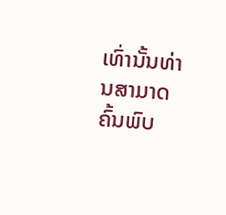ເທົ່ານັ້ນທ່ານສາມາດຄົ້ນພົບ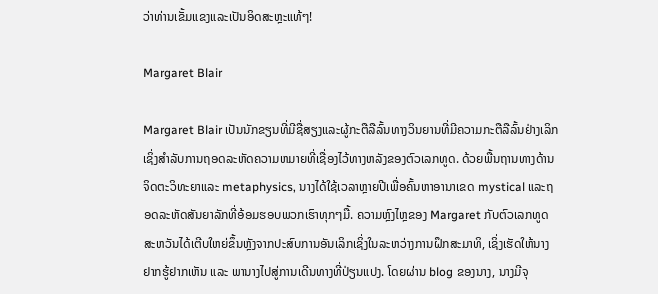ວ່າທ່ານເຂັ້ມແຂງແລະເປັນອິດສະຫຼະແທ້ໆ!

Margaret Blair

Margaret Blair ເປັນນັກຂຽນທີ່ມີຊື່ສຽງແລະຜູ້ກະຕືລືລົ້ນທາງວິນຍານທີ່ມີຄວາມກະຕືລືລົ້ນຢ່າງເລິກເຊິ່ງສໍາລັບການຖອດລະຫັດຄວາມຫມາຍທີ່ເຊື່ອງໄວ້ທາງຫລັງຂອງຕົວເລກທູດ. ດ້ວຍພື້ນຖານທາງດ້ານຈິດຕະວິທະຍາແລະ metaphysics, ນາງໄດ້ໃຊ້ເວລາຫຼາຍປີເພື່ອຄົ້ນຫາອານາເຂດ mystical ແລະຖອດລະຫັດສັນຍາລັກທີ່ອ້ອມຮອບພວກເຮົາທຸກໆມື້. ຄວາມຫຼົງໄຫຼຂອງ Margaret ກັບຕົວເລກທູດສະຫວັນໄດ້ເຕີບໃຫຍ່ຂຶ້ນຫຼັງຈາກປະສົບການອັນເລິກເຊິ່ງໃນລະຫວ່າງການຝຶກສະມາທິ, ເຊິ່ງເຮັດໃຫ້ນາງຢາກຮູ້ຢາກເຫັນ ແລະ ພານາງໄປສູ່ການເດີນທາງທີ່ປ່ຽນແປງ. ໂດຍຜ່ານ blog ຂອງນາງ, ນາງມີຈຸ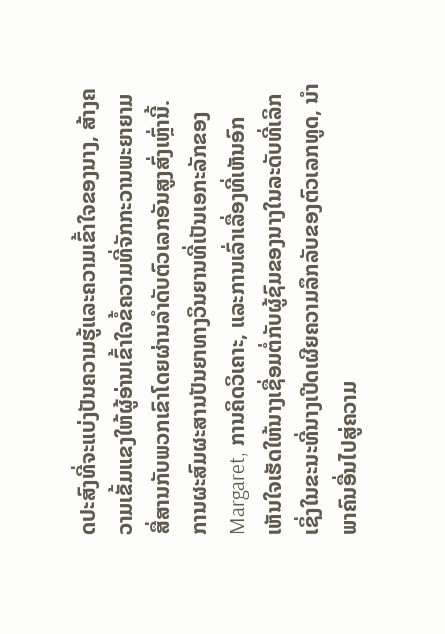ດປະສົງທີ່ຈະແບ່ງປັນຄວາມຮູ້ແລະຄວາມເຂົ້າໃຈຂອງນາງ, ສ້າງຄວາມເຂັ້ມແຂງໃຫ້ຜູ້ອ່ານເຂົ້າໃຈຂໍ້ຄວາມທີ່ຈັກກະວານພະຍາຍາມສື່ສານກັບພວກເຂົາໂດຍຜ່ານລໍາດັບຕົວເລກອັນສູງສົ່ງເຫຼົ່ານີ້. ການຜະສົມຜະສານປັນຍາທາງວິນຍານທີ່ເປັນເອກະລັກຂອງ Margaret, ການຄິດວິເຄາະ, ແລະການເລົ່າເລື່ອງທີ່ເຫັນອົກເຫັນໃຈເຮັດໃຫ້ນາງເຊື່ອມຕໍ່ກັບຜູ້ຊົມຂອງນາງໃນລະດັບທີ່ເລິກເຊິ່ງໃນຂະນະທີ່ນາງເປີດເຜີຍຄວາມລຶກລັບຂອງຕົວເລກທູດ, ນໍາພາຄົນອື່ນໄປສູ່ຄວາມ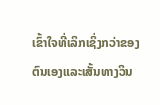ເຂົ້າໃຈທີ່ເລິກເຊິ່ງກວ່າຂອງຕົນເອງແລະເສັ້ນທາງວິນ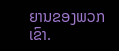ຍານຂອງພວກເຂົາ.